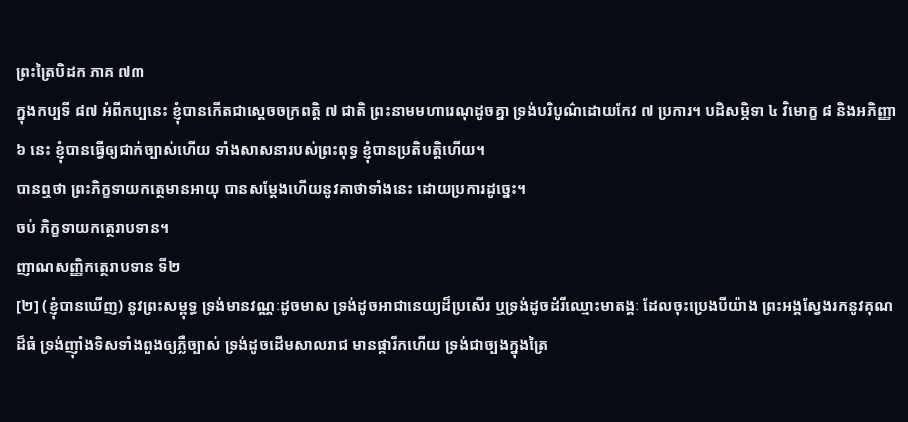ព្រះត្រៃបិដក ភាគ ៧៣
ក្នុងកប្បទី ៨៧ អំពីកប្បនេះ ខ្ញុំបានកើតជាសេ្ដចចក្រពត្តិ ៧ ជាតិ ព្រះនាមមហារេណុដូចគ្នា ទ្រង់បរិបូណ៌ដោយកែវ ៧ ប្រការ។ បដិសម្ភិទា ៤ វិមោក្ខ ៨ និងអភិញ្ញា ៦ នេះ ខ្ញុំបានធ្វើឲ្យជាក់ច្បាស់ហើយ ទាំងសាសនារបស់ព្រះពុទ្ធ ខ្ញុំបានប្រតិបត្តិហើយ។
បានឮថា ព្រះភិក្ខទាយកតេ្ថមានអាយុ បានសម្តែងហើយនូវគាថាទាំងនេះ ដោយប្រការដូច្នេះ។
ចប់ ភិក្ខទាយកតេ្ថរាបទាន។
ញាណសញ្ញិកតេ្ថរាបទាន ទី២
[២] (ខ្ញុំបានឃើញ) នូវព្រះសម្ពុទ្ធ ទ្រង់មានវណ្ណៈដូចមាស ទ្រង់ដូចអាជានេយ្យដ៏ប្រសើរ ឬទ្រង់ដូចដំរីឈ្មោះមាតង្គៈ ដែលចុះប្រេងបីយ៉ាង ព្រះអង្គស្វែងរកនូវគុណដ៏ធំ ទ្រង់ញ៉ាំងទិសទាំងពួងឲ្យភ្លឺច្បាស់ ទ្រង់ដូចដើមសាលរាជ មានផ្ការីកហើយ ទ្រង់ជាច្បងក្នុងត្រៃ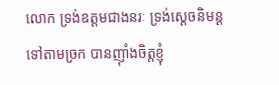លោក ទ្រង់ឧត្តមជាងនរៈ ទ្រង់ស្តេចនិមន្តទៅតាមច្រក បានញ៉ាំងចិត្តខ្ញុំ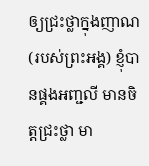ឲ្យជ្រះថ្លាក្នុងញាណ (របស់ព្រះអង្គ) ខ្ញុំបានផ្គងអញ្ជលី មានចិត្តជ្រះថ្លា មា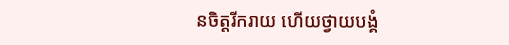នចិត្តរីករាយ ហើយថ្វាយបង្គំ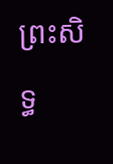ព្រះសិទ្ធ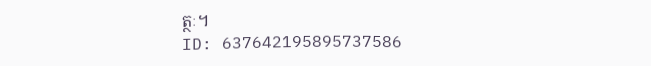ត្ថៈ។
ID: 637642195895737586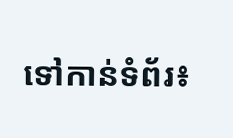ទៅកាន់ទំព័រ៖